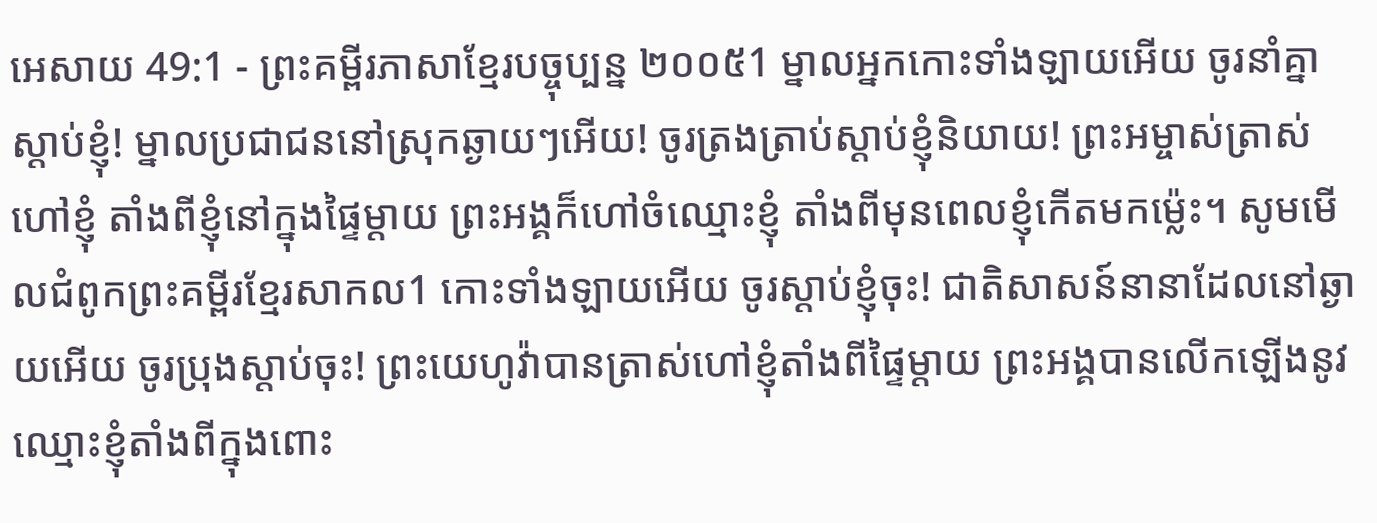អេសាយ 49:1 - ព្រះគម្ពីរភាសាខ្មែរបច្ចុប្បន្ន ២០០៥1 ម្នាលអ្នកកោះទាំងឡាយអើយ ចូរនាំគ្នាស្ដាប់ខ្ញុំ! ម្នាលប្រជាជននៅស្រុកឆ្ងាយៗអើយ! ចូរត្រងត្រាប់ស្ដាប់ខ្ញុំនិយាយ! ព្រះអម្ចាស់ត្រាស់ហៅខ្ញុំ តាំងពីខ្ញុំនៅក្នុងផ្ទៃម្ដាយ ព្រះអង្គក៏ហៅចំឈ្មោះខ្ញុំ តាំងពីមុនពេលខ្ញុំកើតមកម៉្លេះ។ សូមមើលជំពូកព្រះគម្ពីរខ្មែរសាកល1 កោះទាំងឡាយអើយ ចូរស្ដាប់ខ្ញុំចុះ! ជាតិសាសន៍នានាដែលនៅឆ្ងាយអើយ ចូរប្រុងស្ដាប់ចុះ! ព្រះយេហូវ៉ាបានត្រាស់ហៅខ្ញុំតាំងពីផ្ទៃម្ដាយ ព្រះអង្គបានលើកឡើងនូវឈ្មោះខ្ញុំតាំងពីក្នុងពោះ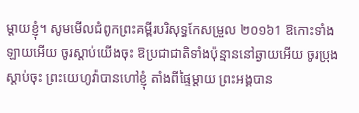ម្ដាយខ្ញុំ។ សូមមើលជំពូកព្រះគម្ពីរបរិសុទ្ធកែសម្រួល ២០១៦1 ឱកោះទាំងឡាយអើយ ចូរស្តាប់យើងចុះ ឱប្រជាជាតិទាំងប៉ុន្មាននៅឆ្ងាយអើយ ចូរប្រុងស្តាប់ចុះ ព្រះយេហូវ៉ាបានហៅខ្ញុំ តាំងពីផ្ទៃម្តាយ ព្រះអង្គបាន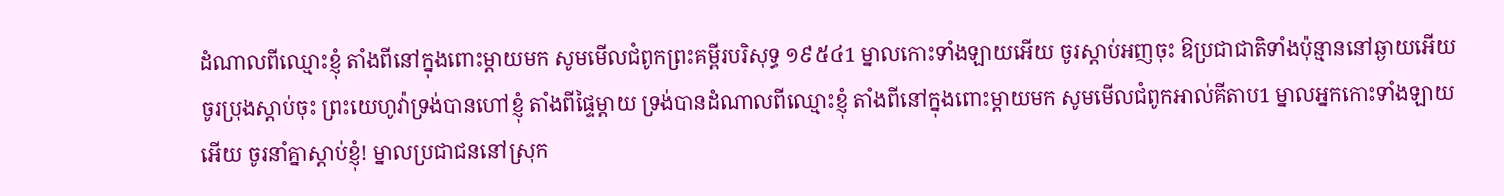ដំណាលពីឈ្មោះខ្ញុំ តាំងពីនៅក្នុងពោះម្តាយមក សូមមើលជំពូកព្រះគម្ពីរបរិសុទ្ធ ១៩៥៤1 ម្នាលកោះទាំងឡាយអើយ ចូរស្តាប់អញចុះ ឱប្រជាជាតិទាំងប៉ុន្មាននៅឆ្ងាយអើយ ចូរប្រុងស្តាប់ចុះ ព្រះយេហូវ៉ាទ្រង់បានហៅខ្ញុំ តាំងពីផ្ទៃម្តាយ ទ្រង់បានដំណាលពីឈ្មោះខ្ញុំ តាំងពីនៅក្នុងពោះម្តាយមក សូមមើលជំពូកអាល់គីតាប1 ម្នាលអ្នកកោះទាំងឡាយអើយ ចូរនាំគ្នាស្ដាប់ខ្ញុំ! ម្នាលប្រជាជននៅស្រុក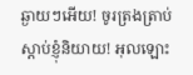ឆ្ងាយៗអើយ! ចូរត្រងត្រាប់ស្ដាប់ខ្ញុំនិយាយ! អុលឡោះ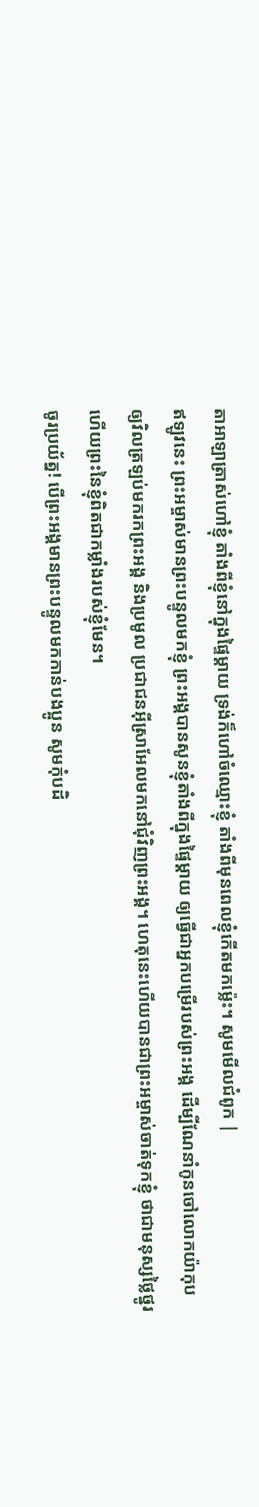តាអាឡាត្រាស់ហៅខ្ញុំ តាំងពីខ្ញុំនៅក្នុងផ្ទៃម្ដាយ ទ្រង់ក៏ហៅចំឈ្មោះខ្ញុំ តាំងពីមុនពេលខ្ញុំកើតមកម៉្លេះ។ សូមមើលជំពូក |
ឥឡូវនេះ ព្រះអម្ចាស់មានព្រះបន្ទូលមកខ្ញុំ ព្រះអង្គបានសូនខ្ញុំតាំងពីក្នុងផ្ទៃម្ដាយ ឲ្យធ្វើជាអ្នកបម្រើរបស់ព្រះអង្គ ដើម្បីណែនាំកូនចៅលោកយ៉ាកុប ឲ្យវិលត្រឡប់មករកព្រះអង្គ និងប្រមូល ប្រជាជនអ៊ីស្រាអែលមកនៅជុំវិញព្រះអង្គ។ ហេតុនេះហើយបានជាព្រះអម្ចាស់ចាត់ទុកខ្ញុំ ថាជាមនុស្សថ្លៃថ្នូរ ហើយព្រះនៃខ្ញុំពិតជាកម្លាំងរបស់ខ្ញុំមែន។
ចូរប្រយ័ត្ន! បើព្រះអង្គមានព្រះបន្ទូលមកកាន់បងប្អូន សូមកុំបដិ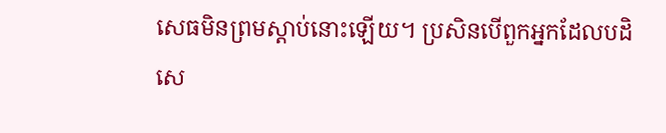សេធមិនព្រមស្ដាប់នោះឡើយ។ ប្រសិនបើពួកអ្នកដែលបដិសេ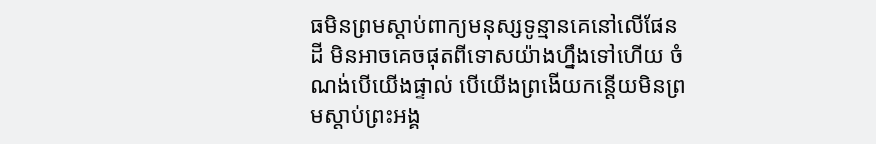ធមិនព្រមស្ដាប់ពាក្យមនុស្សទូន្មានគេនៅលើផែនដី មិនអាចគេចផុតពីទោសយ៉ាងហ្នឹងទៅហើយ ចំណង់បើយើងផ្ទាល់ បើយើងព្រងើយកន្តើយមិនព្រមស្ដាប់ព្រះអង្គ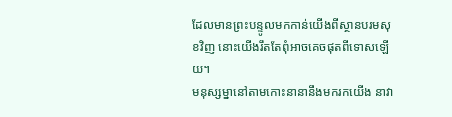ដែលមានព្រះបន្ទូលមកកាន់យើងពីស្ថានបរមសុខវិញ នោះយើងរឹតតែពុំអាចគេចផុតពីទោសឡើយ។
មនុស្សម្នានៅតាមកោះនានានឹងមករកយើង នាវា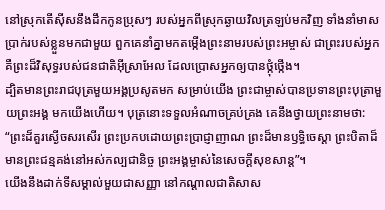នៅស្រុកតើស៊ីសនឹងដឹកកូនប្រុសៗ របស់អ្នកពីស្រុកឆ្ងាយវិលត្រឡប់មកវិញ ទាំងនាំមាសប្រាក់របស់ខ្លួនមកជាមួយ ពួកគេនាំគ្នាមកតម្កើងព្រះនាមរបស់ព្រះអម្ចាស់ ជាព្រះរបស់អ្នក គឺព្រះដ៏វិសុទ្ធរបស់ជនជាតិអ៊ីស្រាអែល ដែលប្រោសអ្នកឲ្យបានថ្កុំថ្កើង។
ដ្បិតមានព្រះរាជបុត្រមួយអង្គប្រសូតមក សម្រាប់យើង ព្រះជាម្ចាស់បានប្រទានព្រះបុត្រាមួយព្រះអង្គ មកយើងហើយ។ បុត្រនោះទទួលអំណាចគ្រប់គ្រង គេនឹងថ្វាយព្រះនាមថា: “ព្រះដ៏គួរស្ងើចសរសើរ ព្រះប្រកបដោយព្រះប្រាជ្ញាញាណ ព្រះដ៏មានឫទ្ធិចេស្ដា ព្រះបិតាដ៏មានព្រះជន្មគង់នៅអស់កល្បជានិច្ច ព្រះអង្គម្ចាស់នៃសេចក្ដីសុខសាន្ត”។
យើងនឹងដាក់ទីសម្គាល់មួយជាសញ្ញា នៅកណ្ដាលជាតិសាស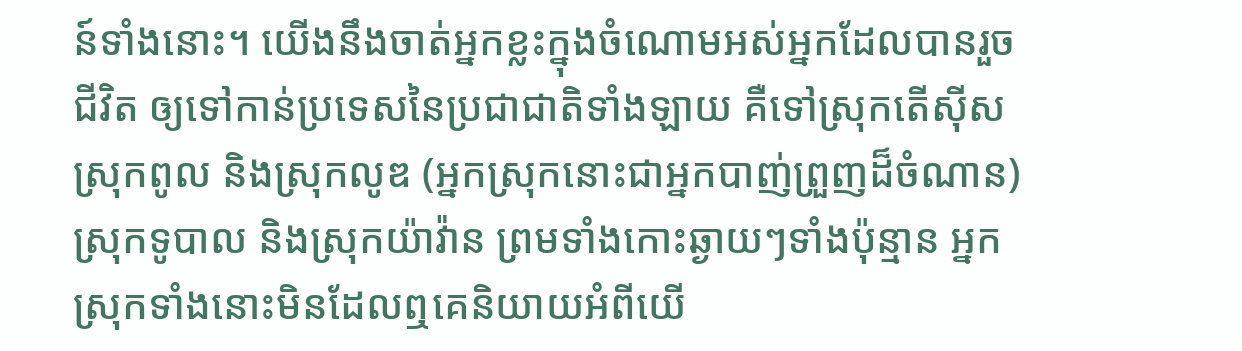ន៍ទាំងនោះ។ យើងនឹងចាត់អ្នកខ្លះក្នុងចំណោមអស់អ្នកដែលបានរួចជីវិត ឲ្យទៅកាន់ប្រទេសនៃប្រជាជាតិទាំងឡាយ គឺទៅស្រុកតើស៊ីស ស្រុកពូល និងស្រុកលូឌ (អ្នកស្រុកនោះជាអ្នកបាញ់ព្រួញដ៏ចំណាន) ស្រុកទូបាល និងស្រុកយ៉ាវ៉ាន ព្រមទាំងកោះឆ្ងាយៗទាំងប៉ុន្មាន អ្នកស្រុកទាំងនោះមិនដែលឮគេនិយាយអំពីយើ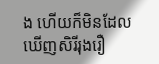ង ហើយក៏មិនដែលឃើញសិរីរុងរឿ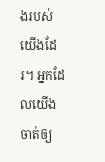ងរបស់យើងដែរ។ អ្នកដែលយើងចាត់ឲ្យ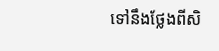ទៅនឹងថ្លែងពីសិ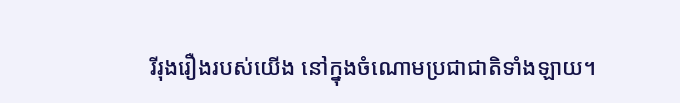រីរុងរឿងរបស់យើង នៅក្នុងចំណោមប្រជាជាតិទាំងឡាយ។